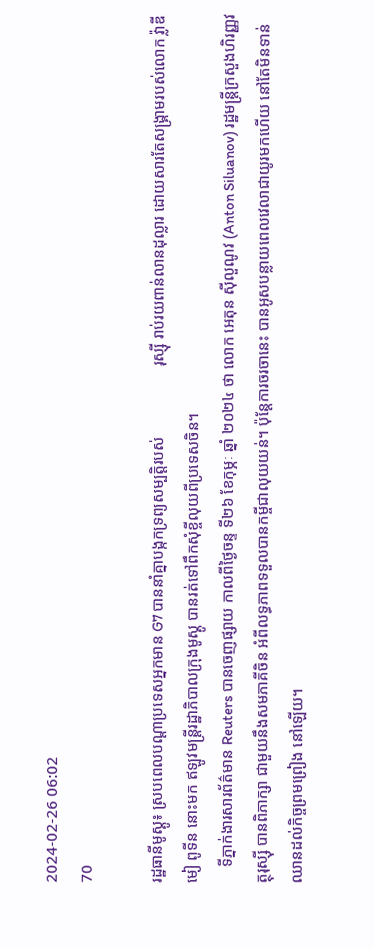2024-02-26 06:02
70

រដ្ឋធានីមូស្គូ៖ ស្របពេលបណ្ដាប្រទេសអ្នកមាន G7 បាននាំគ្នាបង្កកទ្រព្យសម្បត្ដិរបស់                  រុស្ស៊ី រាប់រយពាន់លានដុល្លារ ដោយសារតែសង្គ្រាមរបស់លោក វ៉្លាឌីមៀ ពូទីន នោះមក ឥឡូវមន្រ្ដីរដ្ឋាភិបាលក្រុងមូស្គូ បានរត់ទៅពឹកសុំខ្ចីលុយពីប្រទេសចិន។
    ទីភ្នាក់ងារសារព័ត៌មាន Reuters បានចេញផ្សាយ កាលពីថ្ងៃចន្ទ ទី២៦ ខែកុម្ភៈ ឆ្នាំ ២០២៤ ថា លោក អេតុន ស៊ីលួណូវ (Anton Siluanov) រដ្ឋមន្រ្ដីក្រសួងហិរញ្ញវត្ថុរុស្ស៊ី បានពិភាក្សា ជាមួយនឹងសមភាគីចិន អំពីលទ្ធភាពទទួលបានកម្ចីជាលុយយន់។ ប៉ុន្តែការចរចានេះ បានអូសបន្លាយពេលវេលាជាយូរមកហើយ នៅតែមិនទាន់ឈានដល់កិច្ចព្រមព្រៀង នៅឡើយ។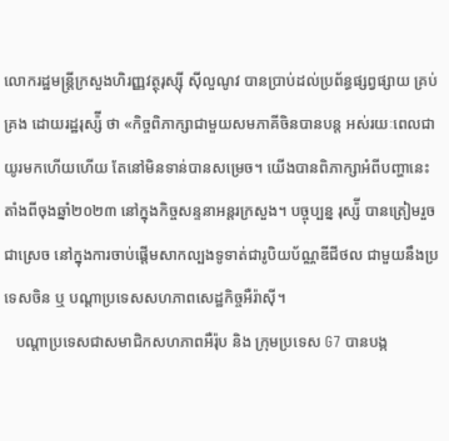លោករដ្ឋមន្រ្ដីក្រសួងហិរញ្ញវត្ថុរុស្ស៊ី ស៊ីលួណូវ បានប្រាប់ដល់ប្រព័ន្ធផ្សព្វផ្សាយ គ្រប់គ្រង ដោយរដ្ឋរុស្ស៉ី ថា «កិច្ចពិភាក្សាជាមួយសមភាគីចិនបានបន្ត អស់រយៈពេលជាយូរមកហើយហើយ តែនៅមិនទាន់បានសម្រេច។ យើងបានពិភាក្សាអំពីបញ្ហានេះ តាំងពីចុងឆ្នាំ២០២៣ នៅក្នុងកិច្ចសន្ទនាអន្តរក្រសួង។ បច្ចុប្បន្ន រុស្ស៉ី បានត្រៀមរួចជាស្រេច នៅក្នុងការចាប់ផ្តើមសាកល្បងទូទាត់ជារូបិយប័ណ្ណឌីជីថល ជាមួយនឹងប្រទេសចិន ឬ បណ្តាប្រទេសសហភាពសេដ្ឋកិច្ចអឺរ៉ាស៊ី។
   បណ្ដាប្រទេសជាសមាជិកសហភាពអឺរ៉ុប និង ក្រុមប្រទេស G7 បានបង្ក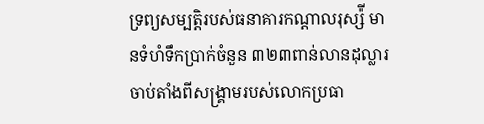ទ្រព្យសម្បត្តិរបស់ធនាគារកណ្តាលរុស្ស៉ី មានទំហំទឹកប្រាក់ចំនួន ៣២៣ពាន់លានដុល្លារ ចាប់តាំងពីសង្គ្រាមរបស់លោកប្រធា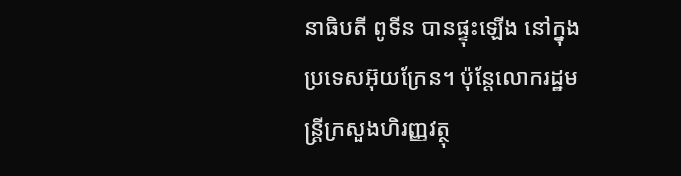នាធិបតី ពូទីន បានផ្ទុះឡើង នៅក្នុងប្រទេសអ៊ុយក្រែន។ ប៉ុន្ដែលោករដ្ឋមន្រ្ដីក្រសួងហិរញ្ញវត្ថុ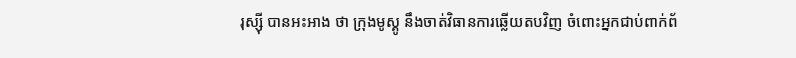រុស្ស៊ី បានអះអាង ថា ក្រុងមូស្គូ នឹងចាត់វិធានការឆ្លើយតបវិញ ចំពោះអ្នកជាប់ពាក់ព័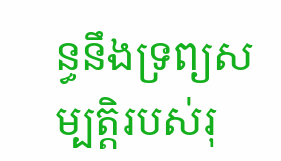ន្ធនឹងទ្រព្យសម្បត្តិរបស់រុ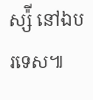ស្ស៉ី នៅឯបរទេស៕